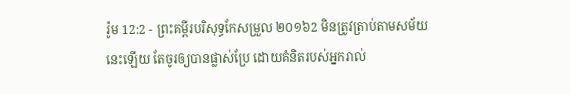រ៉ូម 12:2 - ព្រះគម្ពីរបរិសុទ្ធកែសម្រួល ២០១៦2 មិនត្រូវត្រាប់តាមសម័យនេះឡើយ តែចូរឲ្យបានផ្លាស់ប្រែ ដោយគំនិតរបស់អ្នករាល់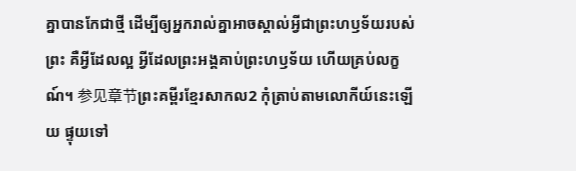គ្នាបានកែជាថ្មី ដើម្បីឲ្យអ្នករាល់គ្នាអាចស្គាល់អ្វីជាព្រះហឫទ័យរបស់ព្រះ គឺអ្វីដែលល្អ អ្វីដែលព្រះអង្គគាប់ព្រះហឫទ័យ ហើយគ្រប់លក្ខណ៍។ 参见章节ព្រះគម្ពីរខ្មែរសាកល2 កុំត្រាប់តាមលោកីយ៍នេះឡើយ ផ្ទុយទៅ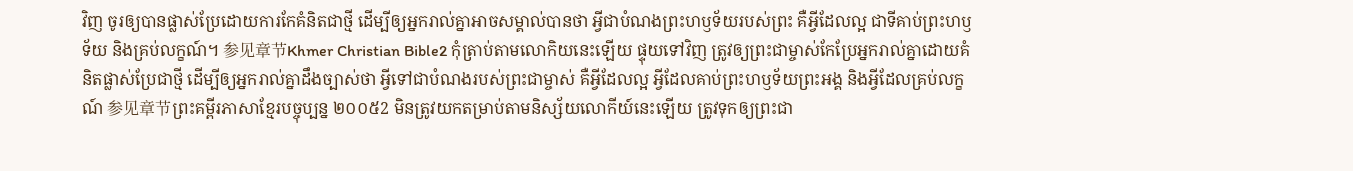វិញ ចូរឲ្យបានផ្លាស់ប្រែដោយការកែគំនិតជាថ្មី ដើម្បីឲ្យអ្នករាល់គ្នាអាចសម្គាល់បានថា អ្វីជាបំណងព្រះហឫទ័យរបស់ព្រះ គឺអ្វីដែលល្អ ជាទីគាប់ព្រះហឫទ័យ និងគ្រប់លក្ខណ៍។ 参见章节Khmer Christian Bible2 កុំត្រាប់តាមលោកិយនេះឡើយ ផ្ទុយទៅវិញ ត្រូវឲ្យព្រះជាម្ចាស់កែប្រែអ្នករាល់គ្នាដោយគំនិតផ្លាស់ប្រែជាថ្មី ដើម្បីឲ្យអ្នករាល់គ្នាដឹងច្បាស់ថា អ្វីទៅជាបំណងរបស់ព្រះជាម្ចាស់ គឺអ្វីដែលល្អ អ្វីដែលគាប់ព្រះហឫទ័យព្រះអង្គ និងអ្វីដែលគ្រប់លក្ខណ៍ 参见章节ព្រះគម្ពីរភាសាខ្មែរបច្ចុប្បន្ន ២០០៥2 មិនត្រូវយកតម្រាប់តាមនិស្ស័យលោកីយ៍នេះឡើយ ត្រូវទុកឲ្យព្រះជា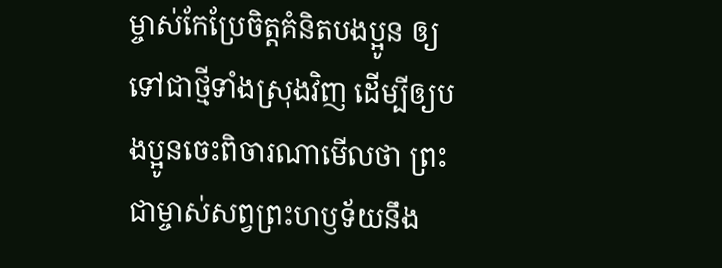ម្ចាស់កែប្រែចិត្តគំនិតបងប្អូន ឲ្យទៅជាថ្មីទាំងស្រុងវិញ ដើម្បីឲ្យបងប្អូនចេះពិចារណាមើលថា ព្រះជាម្ចាស់សព្វព្រះហឫទ័យនឹង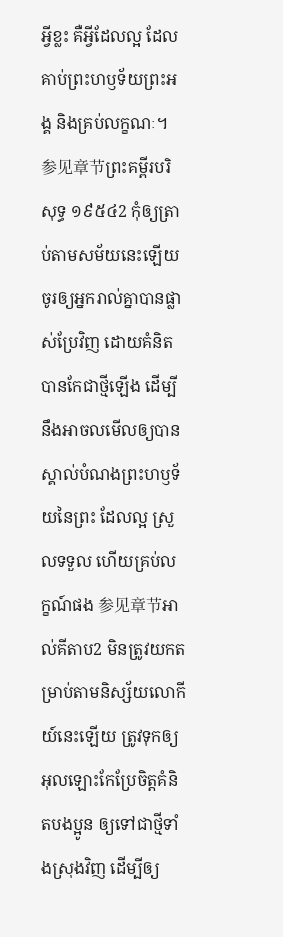អ្វីខ្លះ គឺអ្វីដែលល្អ ដែលគាប់ព្រះហឫទ័យព្រះអង្គ និងគ្រប់លក្ខណៈ។ 参见章节ព្រះគម្ពីរបរិសុទ្ធ ១៩៥៤2 កុំឲ្យត្រាប់តាមសម័យនេះឡើយ ចូរឲ្យអ្នករាល់គ្នាបានផ្លាស់ប្រែវិញ ដោយគំនិតបានកែជាថ្មីឡើង ដើម្បីនឹងអាចលមើលឲ្យបានស្គាល់បំណងព្រះហឫទ័យនៃព្រះ ដែលល្អ ស្រួលទទួល ហើយគ្រប់លក្ខណ៍ផង 参见章节អាល់គីតាប2 មិនត្រូវយកតម្រាប់តាមនិស្ស័យលោកីយ៍នេះឡើយ ត្រូវទុកឲ្យអុលឡោះកែប្រែចិត្ដគំនិតបងប្អូន ឲ្យទៅជាថ្មីទាំងស្រុងវិញ ដើម្បីឲ្យ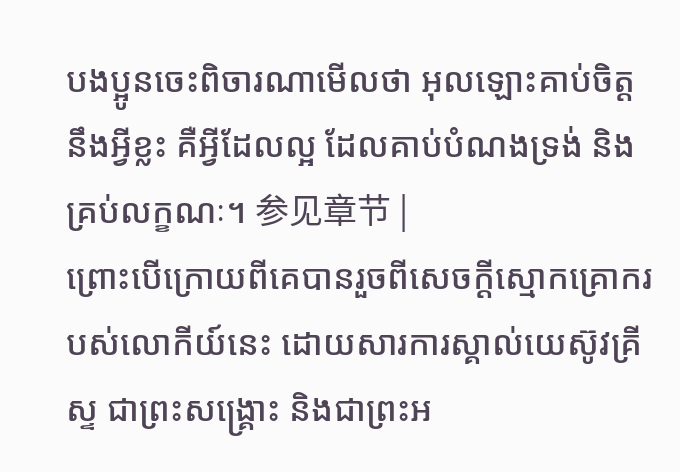បងប្អូនចេះពិចារណាមើលថា អុលឡោះគាប់ចិត្តនឹងអ្វីខ្លះ គឺអ្វីដែលល្អ ដែលគាប់បំណងទ្រង់ និងគ្រប់លក្ខណៈ។ 参见章节 |
ព្រោះបើក្រោយពីគេបានរួចពីសេចក្ដីស្មោកគ្រោករបស់លោកីយ៍នេះ ដោយសារការស្គាល់យេស៊ូវគ្រីស្ទ ជាព្រះសង្គ្រោះ និងជាព្រះអ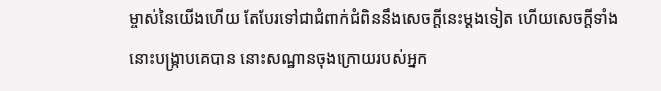ម្ចាស់នៃយើងហើយ តែបែរទៅជាជំពាក់ជំពិននឹងសេចក្ដីនេះម្ដងទៀត ហើយសេចក្ដីទាំងនោះបង្រ្កាបគេបាន នោះសណ្ឋានចុងក្រោយរបស់អ្នក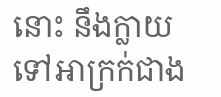នោះ នឹងក្លាយទៅអាក្រក់ជាង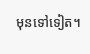មុនទៅទៀត។